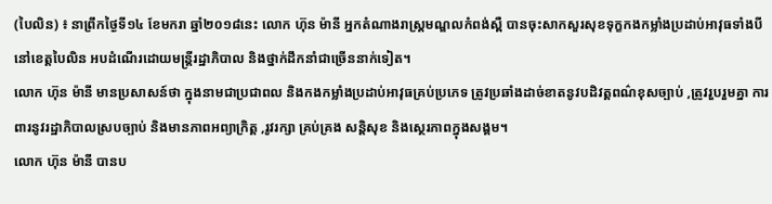(បៃលិន) ៖ នាព្រឹកថ្ងៃទី១៤ ខែមករា ឆ្នាំ២០១៨នេះ លោក ហ៊ុន ម៉ានី អ្នកតំណាងរាស្ត្រមណ្ឌលកំពង់ស្ពឺ បានចុះសាកសួរសុខទុក្ខកងកម្លាំងប្រដាប់អាវុធទាំងបី នៅខេត្តបៃលិន អបដំណើរដោយមន្ត្រីរដ្ឋាភិបាល និងថ្នាក់ដឹកនាំជាច្រើននាក់ទៀត។
លោក ហ៊ុន ម៉ានី មានប្រសាសន៍ថា ក្នុងនាមជាប្រជាពល និងកងកម្លាំងប្រដាប់អាវុធគ្រប់ប្រភេទ ត្រូវប្រឆាំងដាច់ខាតនូវបដិវត្តពណ៌ខុសច្បាប់ ,ត្រូវរួបរួមគ្នា ការពារនូវរដ្ឋាភិបាលស្របច្បាប់ និងមានភាពអព្យាក្រិត្ត ,រូវរក្សា គ្រប់គ្រង សន្តិសុខ និងស្ថេរភាពក្នុងសង្គម។
លោក ហ៊ុន ម៉ានី បានប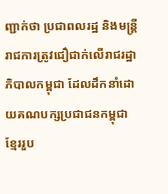ញ្ជាក់ថា ប្រជាពលរដ្ឋ និងមន្ត្រីរាជការត្រូវជឿជាក់លើរាជរដ្ឋាភិបាលកម្ពុជា ដែលដឹកនាំដោយគណបក្សប្រជាជនកម្ពុជា ខ្មែររួប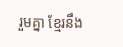រួមគ្នា ខ្មែរនឹង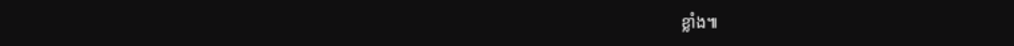ខ្លាំង៕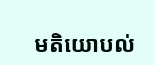មតិយោបល់